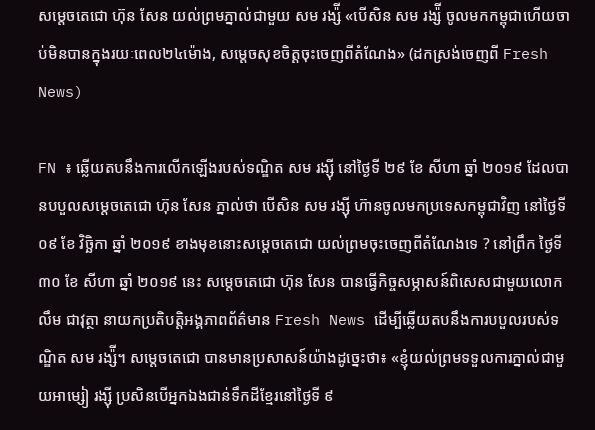សម្តេចតេជោ ហ៊ុន សែន យល់ព្រមភ្នាល់ជាមួយ សម រង្ស៉ី «បើសិន សម រង្ស៉ី ចូលមកកម្ពុជាហើយចាប់មិនបានក្នុងរយៈពេល២៤ម៉ោង, សម្តេចសុខចិត្តចុះចេញពីតំណែង» (ដកស្រង់ចេញពី Fresh News)

FN ៖ ឆ្លើយតបនឹងការលើកឡើងរបស់ទណ្ឌិត សម រង្ស៊ី នៅថ្ងៃទី ២៩ ខែ សីហា ឆ្នាំ ២០១៩ ដែលបានបបួលសម្តេចតេជោ ហ៊ុន សែន ភ្នាល់ថា បើសិន សម រង្ស៊ី ហ៊ានចូលមកប្រទេសកម្ពុជាវិញ នៅថ្ងៃទី ០៩ ខែ វិច្ឆិកា ឆ្នាំ ២០១៩ ខាងមុខនោះសម្តេចតេជោ យល់ព្រមចុះចេញពីតំណែងទេ ? នៅព្រឹក ថ្ងៃទី ៣០ ខែ សីហា ឆ្នាំ ២០១៩ នេះ សម្តេចតេជោ ហ៊ុន សែន បានធ្វើកិច្ចសម្ភាសន៍ពិសេសជាមួយលោក លឹម ជាវុត្ថា នាយកប្រតិបត្តិអង្គភាពព័ត៌មាន Fresh News ដើម្បីឆ្លើយតបនឹងការបបួលរបស់ទណ្ឌិត សម រង្ស៉ី។ សម្តេចតេជោ បានមានប្រសាសន៍យ៉ាងដូច្នេះថា៖ «ខ្ញុំយល់ព្រមទទួលការភ្នាល់ជាមួយអាម្សៀ រង្ស៊ី ប្រសិនបើអ្នកឯងជាន់ទឹកដីខ្មែរនៅថ្ងៃទី ៩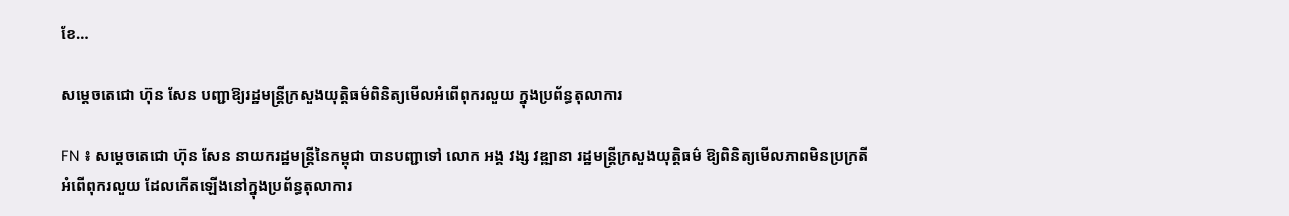ខែ…

សម្តេចតេជោ ហ៊ុន សែន បញ្ជាឱ្យរដ្ឋមន្រ្តីក្រសួងយុត្តិធម៌ពិនិត្យមើលអំពើពុករលួយ ក្នុងប្រព័ន្ធតុលាការ

FN ៖ សម្តេចតេជោ ហ៊ុន សែន នាយករដ្ឋមន្រ្តីនៃកម្ពុជា បានបញ្ជាទៅ លោក អង្គ វង្ស វឌ្ឍានា រដ្ឋមន្រ្តីក្រសួងយុត្តិធម៌ ឱ្យពិនិត្យមើលភាពមិនប្រក្រតី អំពើពុករលួយ ដែលកើតឡើងនៅក្នុងប្រព័ន្ធតុលាការ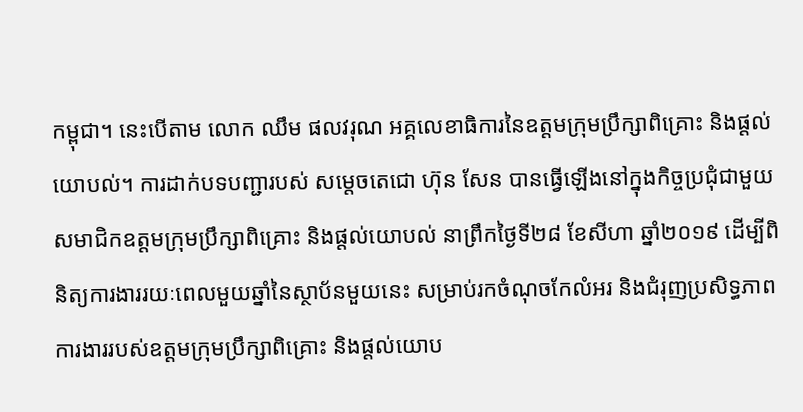កម្ពុជា។ នេះបើតាម លោក ឈឹម ផលវរុណ អគ្គលេខាធិការនៃឧត្តមក្រុមប្រឹក្សាពិគ្រោះ និងផ្តល់យោបល់។ ការដាក់បទបញ្ជារបស់ សម្តេចតេជោ ហ៊ុន សែន បានធ្វើឡើងនៅក្នុងកិច្ចប្រជុំជាមួយសមាជិកឧត្តមក្រុមប្រឹក្សាពិគ្រោះ និងផ្តល់យោបល់ នាព្រឹកថ្ងៃទី២៨ ខែសីហា ឆ្នាំ២០១៩ ដើម្បីពិនិត្យការងាររយៈពេលមួយឆ្នាំនៃស្ថាប័នមួយនេះ សម្រាប់រកចំណុចកែលំអរ និងជំរុញប្រសិទ្ធភាពការងាររបស់ឧត្តមក្រុមប្រឹក្សាពិគ្រោះ និងផ្តល់យោប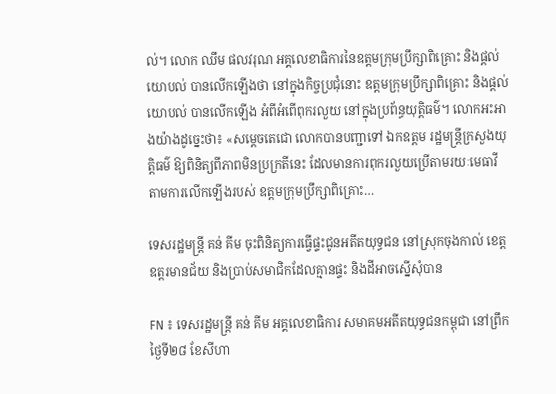ល់។ លោក ឈឹម ផលវរុណ អគ្គលេខាធិការនៃឧត្តមក្រុមប្រឹក្សាពិគ្រោះ និងផ្តល់យោបល់ បានលើកឡើងថា នៅក្នុងកិច្ចប្រជុំនោះ ឧត្តមក្រុមប្រឹក្សាពិគ្រោះ និងផ្តល់យោបល់ បានលើកឡើង អំពីអំពើពុករលួយ នៅក្នុងប្រព័ន្ធយុត្តិធម៌។ លោកអះអាងយ៉ាងដូច្នេះថា៖ «សម្តេចតេជោ លោកបានបញ្ជាទៅ ឯកឧត្តម រដ្ឋមន្រ្តីក្រសួងយុត្តិធម៌ ឱ្យពិនិត្យពីភាពមិនប្រក្រតីនេះ ដែលមានការពុករលួយប្រើតាមរយៈមេធាវី តាមការលើកឡើងរបស់ ឧត្តមក្រុមប្រឹក្សាពិគ្រោះ…

ទេសរដ្ឋមន្ដ្រី គន់ គីម ចុះពិនិត្យការធ្វើផ្ទះជូនអតីតយុទ្ធជន នៅស្រុកចុងកាល់ ខេត្តឧត្ដរមានជ័យ និងប្រាប់សមាជិកដែលគ្មានផ្ទះ និងដីអាចស្នើសុំបាន

FN ៖ ទេសរដ្ឋមន្ដ្រី គន់ គីម អគ្គលេខាធិការ សមាគមអតីតយុទ្ធជនកម្ពុជា នៅព្រឹកថ្ងៃទី២៨ ខែសីហា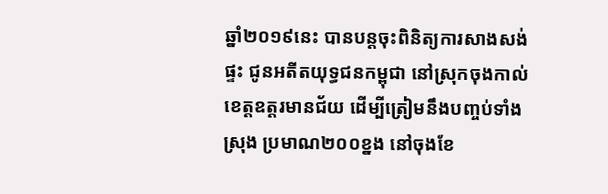ឆ្នាំ២០១៩នេះ បានបន្ដចុះពិនិត្យការសាងសង់ផ្ទះ ជូនអតីតយុទ្ធជនកម្ពុជា នៅស្រុកចុងកាល់ ខេត្តឧត្ដរមានជ័យ ដើម្បីត្រៀមនឹងបញ្ចប់ទាំងស្រុង ប្រមាណ២០០ខ្នង នៅចុងខែ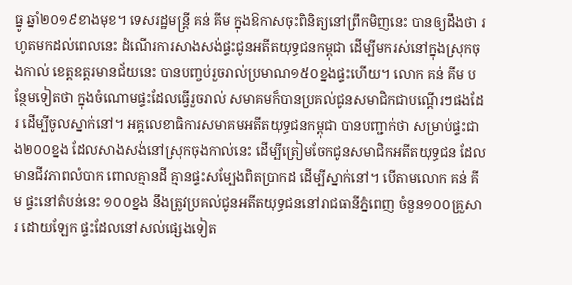ធ្នូ ឆ្នាំ២០១៩ខាងមុខ។ ទេសរដ្ឋមន្ដ្រី គន់ គីម ក្នុងឱកាសចុះពិនិត្យនៅព្រឹកមិញនេះ បានឲ្យដឹងថា រហូតមកដល់ពេលនេះ ដំណើរការសាងសង់ផ្ទះជូនអតីតយុទ្ធជនកម្ពុជា ដើម្បីមករស់នៅក្នុងស្រុកចុងកាល់ ខេត្តឧត្ដរមានជ័យនេះ បានបញ្ចប់រួចរាល់ប្រមាណ១៥០ខ្នងផ្ទះហើយ។ លោក គន់ គីម បន្ថែមទៀតថា ក្នុងចំណោមផ្ទះដែលធ្វើរួចរាល់ សមាគមក៏បានប្រគល់ជូនសមាជិកជាបណ្ដើរៗផងដែរ ដើម្បីចូលស្នាក់នៅ។ អគ្គលេខាធិការសមាគមអតីតយុទ្ធជនកម្ពុជា បានបញ្ជាក់ថា សម្រាប់ផ្ទះជាង២០០ខ្នង ដែលសាងសង់នៅស្រុកចុងកាល់នេះ ដើម្បីត្រៀមចែកជូនសមាជិកអតីតយុទ្ធជន ដែលមានជីវភាពលំបាក ពោលគ្មានដី គ្មានផ្ទះសម្បែងពិតប្រាកដ ដើម្បីស្នាក់នៅ។ បើតាមលោក គន់ គីម ផ្ទះនៅតំបន់នេះ ១០០ខ្នង នឹងត្រូវប្រគល់ជូនអតីតយុទ្ធជននៅរាជធានីភ្នំពេញ ចំនួន១០០គ្រួសារ ដោយឡែក ផ្ទះដែលនៅសល់ផ្សេងទៀត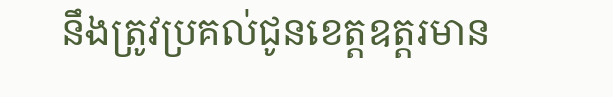នឹងត្រូវប្រគល់ជូនខេត្តឧត្តរមាន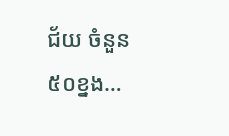ជ័យ ចំនួន៥០ខ្នង…